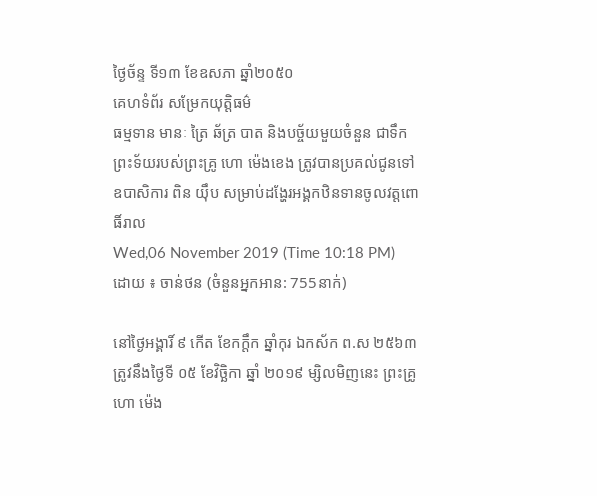ថ្ងៃច័ន្ទ ទី១៣ ខែឧសភា ឆ្នាំ២០៥០
គេហទំព័រ សម្រែកយុត្តិធម៌
ធម្មទាន មានៈ ត្រៃ ឆ័ត្រ បាត និងបច្ច័យមួយចំនួន ជាទឹកព្រះទ័យរបស់ព្រះគ្រូ ហោ ម៉េងខេង ត្រូវបានប្រគល់ជូនទៅឧបាសិការ ពិន យ៉ឹប សម្រាប់ដង្ហែរអង្គកឋិនទានចូលវត្តពោធិ៍រាល
Wed,06 November 2019 (Time 10:18 PM)
ដោយ ៖ ចាន់ថន (ចំនួនអ្នកអាន: 755នាក់)

នៅថ្ងៃអង្គារិ៍ ៩ កើត ខែកក្តឹក ឆ្នាំកុរ ឯកស័ក ព.ស ២៥៦៣ ត្រូវនឹងថ្ងៃទី ០៥ ខែវិច្ឆិកា ឆ្នាំ ២០១៩ ម្សិលមិញនេះ ព្រះគ្រូ ហោ ម៉េង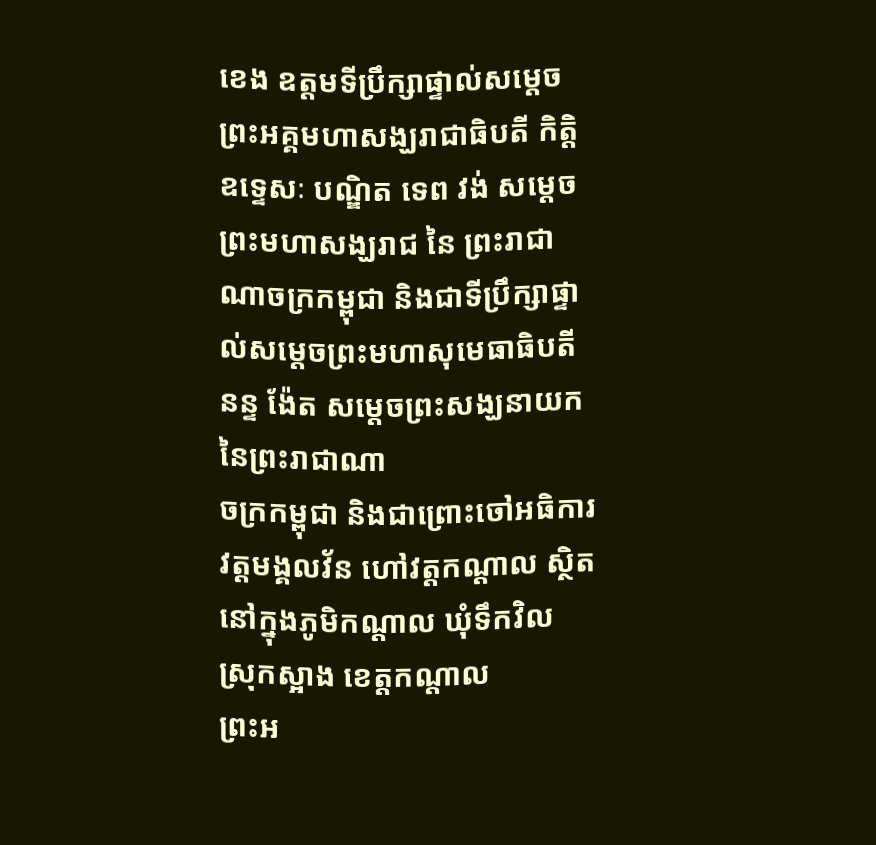ខេង ឧត្តមទីប្រឹក្សាផ្ទាល់សម្តេចព្រះអគ្គមហាសង្ឃរាជាធិបតី កិត្តិឧទេ្ទសៈ បណ្ឌិត ទេព វង់ សម្តេចព្រះមហាសង្ឃរាជ នៃ ព្រះរាជាណាចក្រកម្ពុជា និងជាទីប្រឹក្សាផ្ទាល់សម្តេចព្រះមហាសុមេធាធិបតី នន្ទ ង៉ែត សម្តេចព្រះសង្ឃនាយក នៃព្រះរាជាណា
ចក្រកម្ពុជា និងជាព្រោះចៅអធិការវត្តមង្គលវ័ន ហៅវត្តកណ្តាល ស្ថិតនៅក្នុងភូមិកណ្តាល ឃុំទឹកវិល ស្រុកស្អាង ខេត្តកណ្តាល
ព្រះអ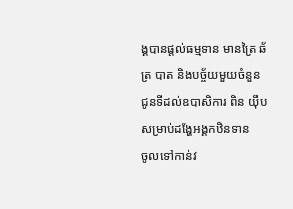ង្គបានផ្តល់ធម្មទាន មានត្រៃ ឆ័ត្រ បាត និងបច្ច័យមួយចំនួន ជូនទីដល់ឧបាសិការ ពិន យ៉ឹប សម្រាប់ដង្ហែអង្គកឋិនទាន
ចូលទៅកាន់វ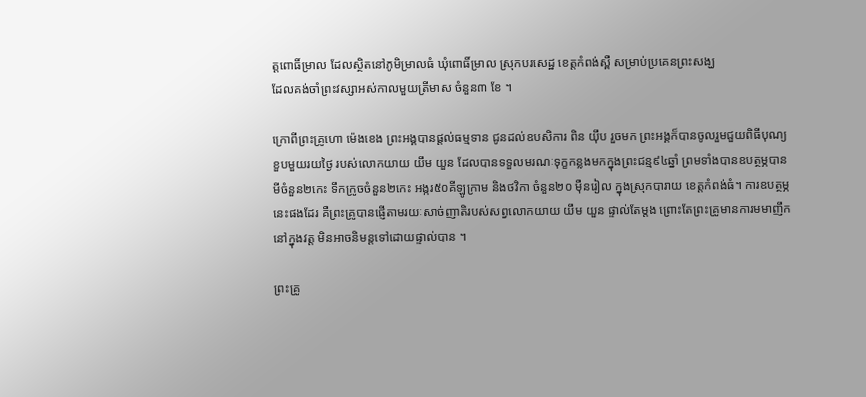ត្តពោធិ៍ម្រាល ដែលស្ថិតនៅភូមិម្រាលធំ ឃុំពោធិ៍ម្រាល ស្រុកបរសេដ្ឋ ខេត្តកំពង់ស្ពឺ សម្រាប់ប្រគេនព្រះសង្ឃ
ដែលគង់ចាំព្រះវស្សាអស់កាលមួយត្រីមាស ចំនួន៣ ខែ ។

ក្រោពីព្រះគ្រូហោ ម៉េងខេង ព្រះអង្គបានផ្តល់ធម្មទាន ជូនដល់ឧបសិការ ពិន យ៉ឹប រួចមក ព្រះអង្គក៏បានចូលរួមជួយពិធីបុណ្យ
ខួបមួយរយថ្ងៃ របស់លោកយាយ យឹម យួន ដែលបានទទួលមរណៈទុក្ខកន្លងមកក្នុងព្រះជន្ម៩៤ឆ្នាំ ព្រមទាំងបានឧបត្ថម្ភបាន
មីចំនួន២កេះ ទឹកក្រូចចំនួន២កេះ អង្ករ៥០គីឡូក្រាម និងថវិកា ចំនួន២០ ម៉ឺនរៀល ក្នុងស្រុកបារាយ ខេត្តកំពង់ធំ។ ការឧបត្ថម្ភ នេះផងដែរ គឺព្រះគ្រូបានផ្ញើតាមរយៈសាច់ញាតិរបស់សព្វលោកយាយ យឹម យួន ផ្ទាល់តែម្តង ព្រោះតែព្រះគ្រូមានការមមាញឹក នៅក្នុងវត្ត មិនអាចនិមន្តទៅដោយផ្ទាល់បាន ។

ព្រះគ្រូ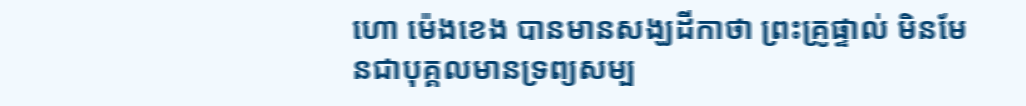ហោ ម៉េងខេង បានមានសង្ឃដីកាថា ព្រះគ្រូផ្ទាល់ មិនមែនជាបុគ្គលមានទ្រព្យសម្ប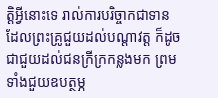ត្តិអ្វីនោះទេ រាល់ការបរិច្ចាកជាទាន
ដែលព្រះគ្រូជួយដល់បណ្តាវត្ត ក៏ដូចជាជួយដល់ជនក្រីក្រកន្លងមក ព្រមទាំងជួយឧបត្ថម្ភ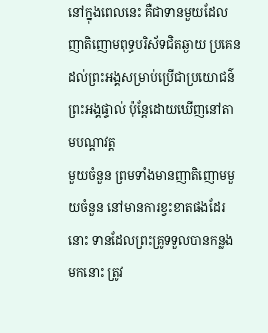នៅក្នុងពេលនេះ គឺជាទានមួយដែល
ញាតិញោមពុទ្ធបរិស័ទជិតឆ្ងាយ ប្រគេនដល់ព្រះអង្គសម្រាប់ប្រើជាប្រយោជន៌ព្រះអង្គផ្ទាល់ ប៉ុន្តែដោយឃើញនៅតាមបណ្តាវត្ត
មួយចំនួន ព្រមទាំងមានញាតិញោមមួយចំនួន នៅមានការខ្វះខាតផងដែរនោះ ទានដែលព្រះគ្រូទទួលបានកន្លងមកនោះ ត្រូវ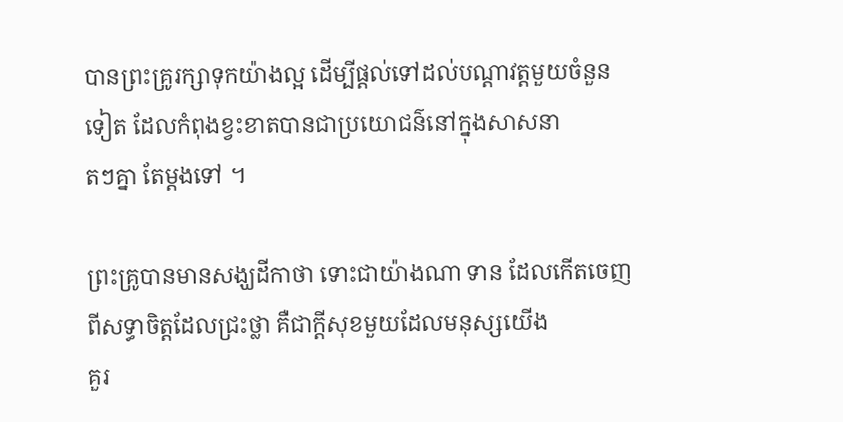បានព្រះគ្រូរក្សាទុកយ៉ាងល្អ ដើម្បីផ្តល់ទៅដល់បណ្តាវត្តមួយចំនួនទៀត ដែលកំពុងខ្វះខាតបានជាប្រយោជន៌នៅក្នុងសាសនា
តៗគ្នា តែម្តងទៅ ។

ព្រះគ្រូបានមានសង្ឃដីកាថា ទោះជាយ៉ាងណា ទាន ដែលកើតចេញពីសទ្ធាចិត្តដែលជ្រះថ្លា គឺជាក្តីសុខមួយដែលមនុស្សយើង
គួរ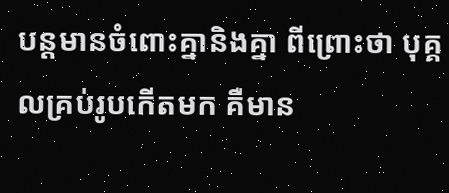បន្តមានចំពោះគ្នានិងគ្នា ពីព្រោះថា បុគ្គលគ្រប់រូបកើតមក គឺមាន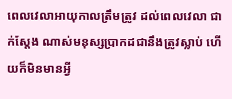ពេលវេលាអាយុកាលត្រឹមត្រូវ ដល់ពេលវេលា ជាក់ស្តែង ណាស់មនុស្សប្រាកដជានឹងត្រូវស្លាប់ ហើយក៏មិនមានអ្វី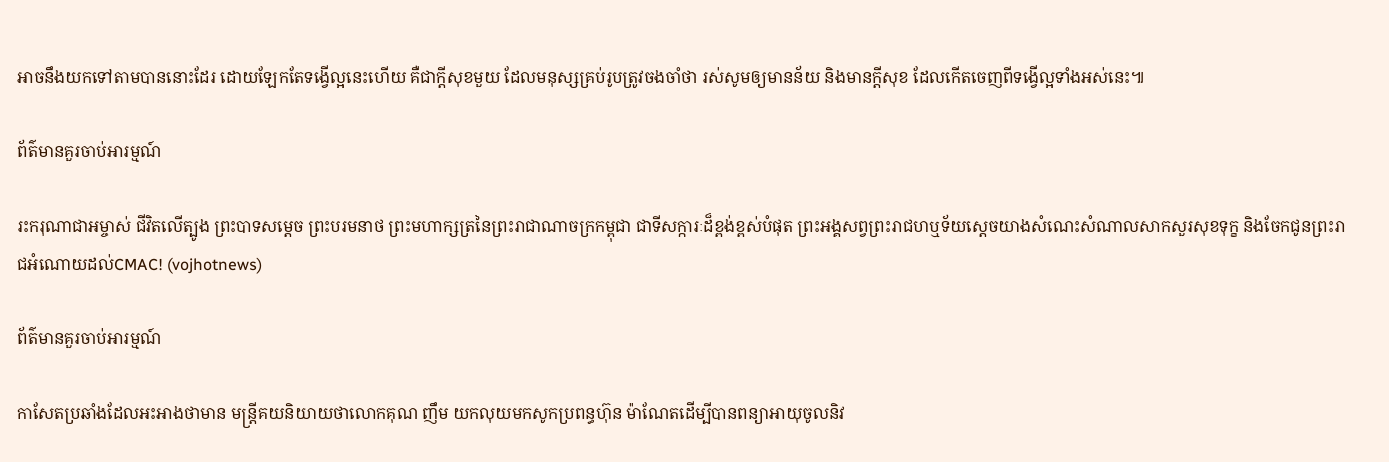អាចនឹងយកទៅតាមបាននោះដែរ ដោយឡែកតែទង្វើល្អនេះហើយ គឺជាក្តីសុខមួយ ដែលមនុស្សគ្រប់រូបត្រូវចងចាំថា រស់សូមឲ្យមានន័យ និងមានក្តីសុខ ដែលកើតចេញពីទង្វើល្អទាំងអស់នេះ៕

ព័ត៌មានគួរចាប់អារម្មណ៍

រះករុណាជាអម្ចាស់ ជីវិតលើត្បូង ព្រះបាទសម្តេច ព្រះបរមនាថ ព្រះមហាក្សត្រនៃព្រះរាជាណាចក្រកម្ពុជា ជាទីសក្ការៈដ៏ខ្ពង់ខ្ពស់បំផុត ព្រះអង្គសព្វព្រះរាជហឬទ័យសេ្តចយាងសំណេះសំណាលសាកសួរសុខទុក្ខ និងចែកជូនព្រះរាជអំណោយដល់CMAC! (vojhotnews)

ព័ត៌មានគួរចាប់អារម្មណ៍

កាសែតប្រឆាំងដែលអះអាងថាមាន មន្ត្រីគយនិយាយថាលោកគុណ ញឹម យកលុយមកសូកប្រពន្ធហ៊ុន ម៉ាណែតដើម្បីបានពន្យាអាយុចូលនិវ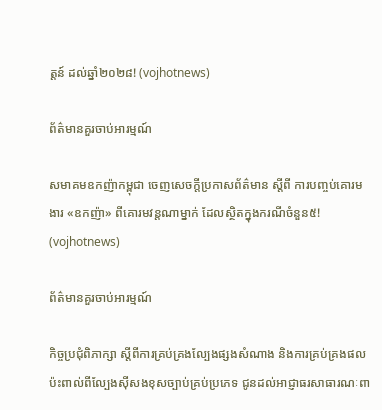ត្តន៍ ដល់ឆ្នាំ២០២៨! (vojhotnews)

ព័ត៌មានគួរចាប់អារម្មណ៍

សមាគមឧកញ៉ាកម្ពុជា ចេញសេចក្តីប្រកាសព័ត៌មាន ស្តីពី ការបញ្ចប់គោរមងារ «ឧកញ៉ា» ពីគោរមវន្តណាម្នាក់ ដែលស្ថិតក្នុងករណីចំនួន៥! (vojhotnews)

ព័ត៌មានគួរចាប់អារម្មណ៍

កិច្ចប្រជុំពិភាក្សា ស្តីពីការគ្រប់គ្រងល្បែងផ្សងសំណាង និងការគ្រប់គ្រងផលប៉ះពាល់ពីល្បែងស៊ីសងខុសច្បាប់គ្រប់ប្រភេទ ជូនដល់អាជ្ញាធរសាធារណៈពា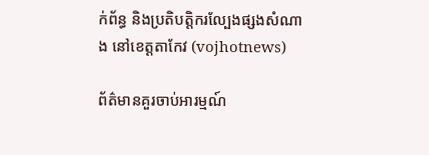ក់ព័ន្ធ និងប្រតិបត្តិករល្បែងផ្សងសំណាង នៅខេត្តតាកែវ (vojhotnews)

ព័ត៌មានគួរចាប់អារម្មណ៍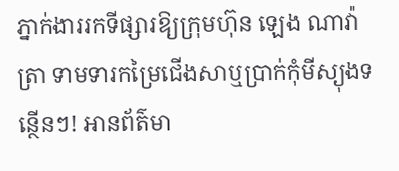ភ្នាក់ងាររកទីផ្សារឱ្យក្រុមហ៊ុន ឡេង ណាវ៉ាត្រា ទាមទារកម្រៃជើងសាឬប្រាក់កុំមីស្យុងទន្ថើនៗ! អានព័ត៌មា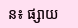ន៖ ផ្សាយ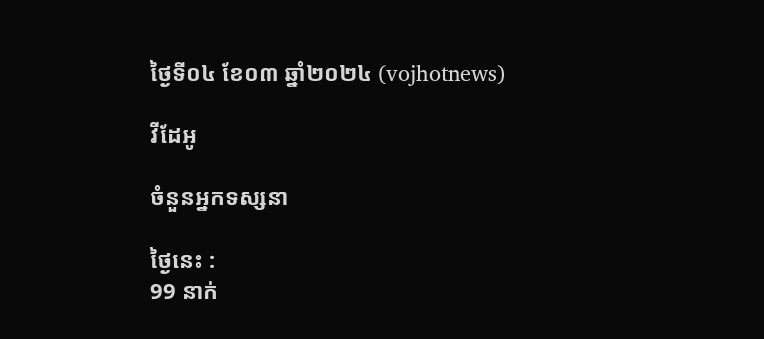ថ្ងៃទី០៤ ខែ០៣ ឆ្នាំ២០២៤ (vojhotnews)

វីដែអូ

ចំនួនអ្នកទស្សនា

ថ្ងៃនេះ :
99 នាក់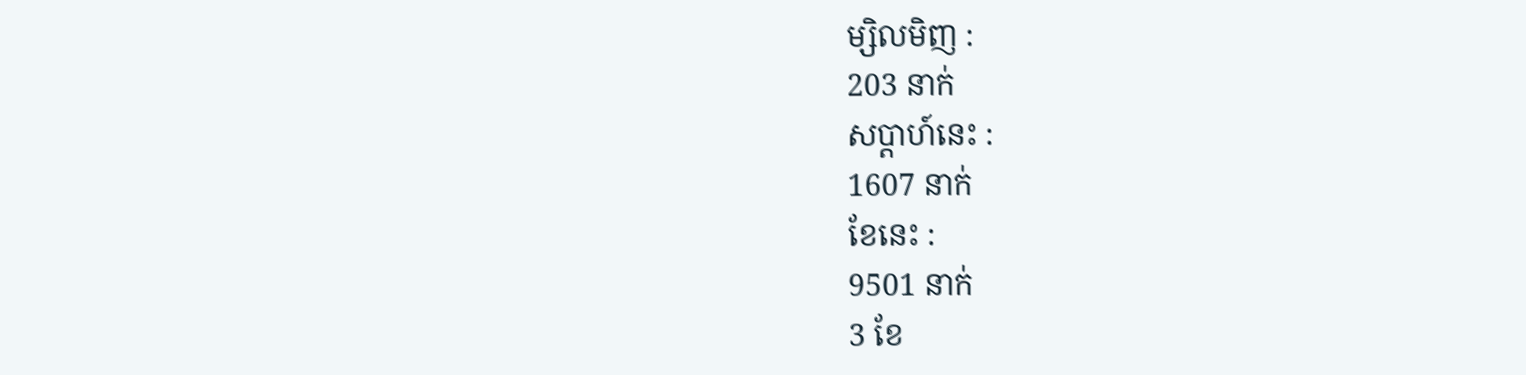ម្សិលមិញ :
203 នាក់
សប្តាហ៍នេះ :
1607 នាក់
ខែនេះ :
9501 នាក់
3 ខែ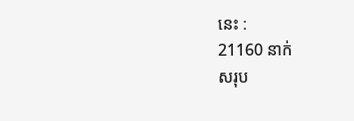នេះ :
21160 នាក់
សរុប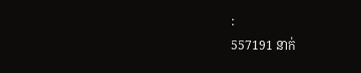:
557191 នាក់